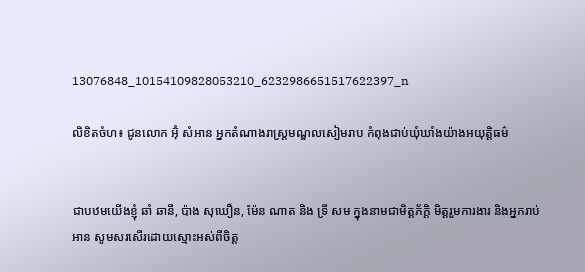13076848_10154109828053210_6232986651517622397_n

លិខិតចំហ៖ ជូនលោក អ៊ុំ សំអាន អ្នកតំណាងរាស្ត្រមណ្ឌលសៀមរាប កំពុងជាប់ឃុំឃាំងយ៉ាងអយុត្តិធម៌


ជាបឋមយើងខ្ញុំ ឆាំ ឆានី, ប៉ាង សុឃឿន, ម៉ែន ណាត និង ទ្រី សម ក្នុងនាមជាមិត្តភ័ក្តិ មិត្តរួមការងារ និងអ្នករាប់អាន សូមសរសើរដោយស្មោះអស់ពីចិត្ត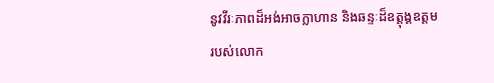នូវវីរៈភាពដ៏អង់អាចក្លាហាន និងឆន្ទៈដ៏ឧត្តុង្គឧត្តម របស់លោក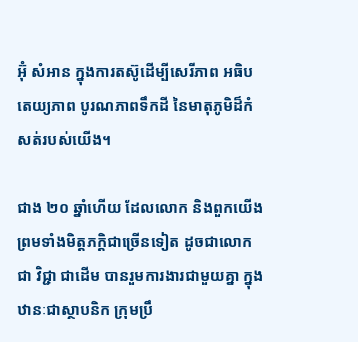អ៊ុំ សំអាន ក្នុងការតស៊ូដើម្បីសេរីភាព អធិបតេយ្យភាព បូរណភាពទឹកដី នៃមាតុភូមិដ៏កំសត់របស់យើង។

ជាង ២០ ឆ្នាំហើយ ដែលលោក និងពួកយើង ព្រមទាំងមិត្តភក្តិជាច្រើនទៀត ដូចជាលោក ជា វិជ្ជា ជាដើម បានរួមការងារជាមួយគ្នា ក្នុងឋានៈជាស្ថាបនិក ក្រុមប្រឹ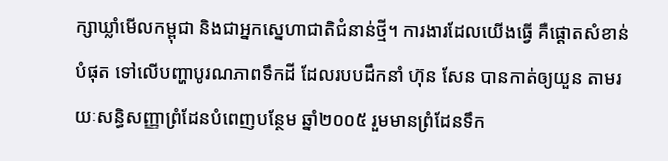ក្សាឃ្លាំមើលកម្ពុជា និងជាអ្នកស្នេហាជាតិជំនាន់ថ្មី។ ការងារដែលយើងធ្វើ គឺផ្តោតសំខាន់បំផុត ទៅលើបញ្ហាបូរណភាពទឹកដី ដែលរបបដឹកនាំ ហ៊ុន សែន បានកាត់ឲ្យយួន តាមរយៈសន្ធិសញ្ញាព្រំដែនបំពេញបន្ថែម ឆ្នាំ២០០៥ រួមមានព្រំដែនទឹក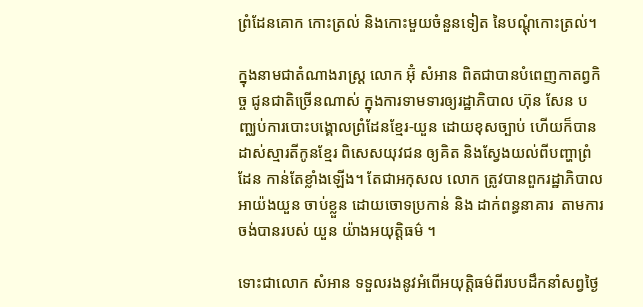ព្រំដែនគោក កោះត្រល់ និងកោះមួយចំនួនទៀត នៃបណ្តុំកោះត្រល់។

ក្នុងនាមជាតំណាងរាស្ត្រ លោក អ៊ុំ សំអាន ពិតជាបានបំពេញកាតព្វកិច្ច ជូនជាតិច្រើនណាស់ ក្នុងការទាមទារឲ្យរដ្ឋាភិបាល ហ៊ុន សែន បញ្ឈប់ការបោះបង្គោលព្រំដែនខ្មែរ-យួន ដោយខុសច្បាប់ ហើយក៏បានដាស់ស្មារតីកូនខ្មែរ ពិសេសយុវជន ឲ្យគិត និងស្វែងយល់ពីបញ្ហាព្រំដែន កាន់តែខ្លាំងឡើង។ តែជាអកុសល លោក ត្រូវបានពួករដ្ឋាភិបាលអាយ៉ងយួន ចាប់ខ្លួន ដោយចោទប្រកាន់ និង ដាក់ពន្ធនាគារ  តាមការចង់បានរបស់ យួន យ៉ាងអយុត្តិធម៌ ។

ទោះជាលោក សំអាន ទទួលរងនូវអំពើអយុត្តិធម៌ពីរបបដឹកនាំសព្វថ្ងៃ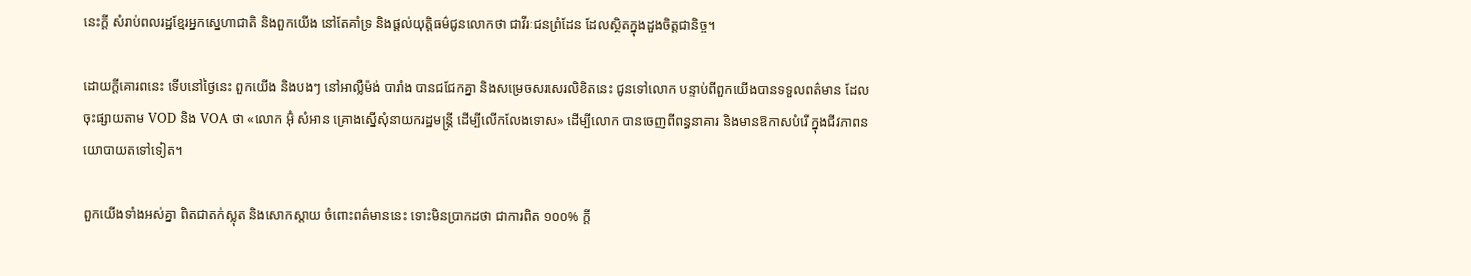នេះក្តី សំរាប់ពលរដ្ឋខ្មែរអ្នកស្នេហាជាតិ និងពួកយើង នៅតែគាំទ្រ និងផ្តល់យុត្តិធម៌ជូនលោកថា ជាវីរៈជនព្រំដែន ដែលស្ថិតក្នុងដួងចិត្តជានិច្ច។

ដោយក្តីគោរពនេះ ទើបនៅថ្ងៃនេះ ពួកយើង និងបងៗ នៅអាល្លឺម៉ង់ បារាំង បានជជែកគ្នា និងសម្រេចសរសេរលិខិតនេះ ជូនទៅលោក បន្ទាប់ពីពួកយើងបានទទួលពត៌មាន ដែលចុះផ្សាយតាម VOD និង VOA ថា «លោក អ៊ុំ សំអាន គ្រោងស្នើសុំនាយករដ្ឋមន្ត្រី ដើម្បីលើកលែងទោស» ដើម្បីលោក បានចេញពីពន្ធនាគារ និងមានឱកាសបំរើ ក្នុងជីវភាពនយោបាយតទៅទៀត។

ពួកយើងទាំងអស់គ្នា ពិតជាតក់ស្លុត និងសោកស្តាយ ចំពោះពត៌មាននេះ ទោះមិនប្រាកដថា ជាការពិត ១០០% ក្តី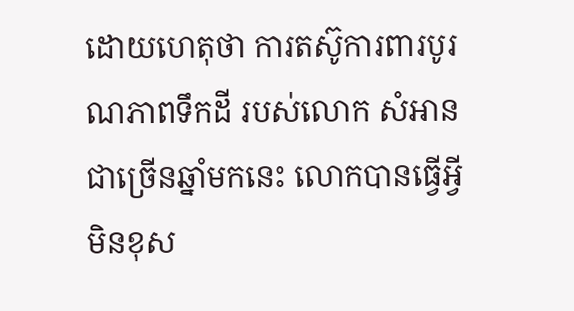ដោយហេតុថា ការតស៊ូការពារបូរណភាពទឹកដី របស់លោក សំអាន ជាច្រើនឆ្នាំមកនេះ លោកបានធ្វើអ្វីមិនខុស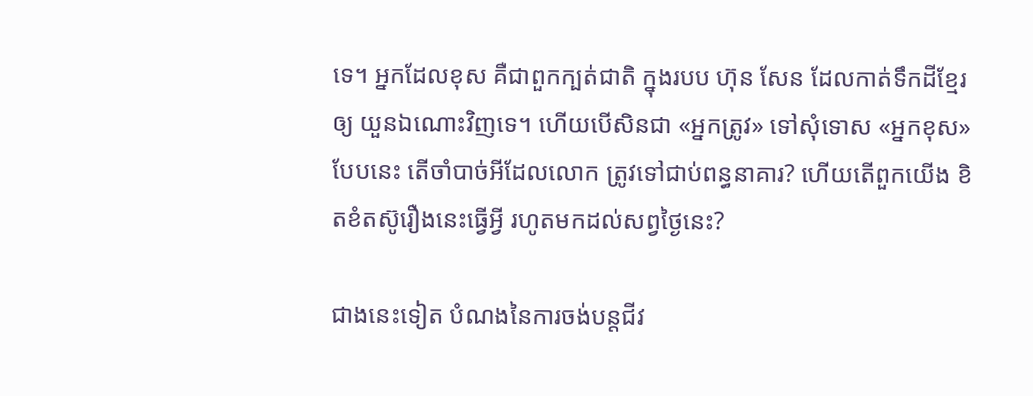ទេ។ អ្នកដែលខុស គឺជាពួកក្បត់ជាតិ ក្នុងរបប ហ៊ុន សែន ដែលកាត់ទឹកដីខ្មែរឲ្យ យួនឯណោះវិញទេ។ ហើយបើសិនជា «អ្នកត្រូវ» ទៅសុំទោស «អ្នកខុស» បែបនេះ តើចាំបាច់អីដែលលោក ត្រូវទៅជាប់ពន្ធនាគារ? ហើយតើពួកយើង ខិតខំតស៊ូរឿងនេះធ្វើអ្វី រហូតមកដល់សព្វថ្ងៃនេះ?

ជាងនេះទៀត បំណងនៃការចង់បន្តជីវ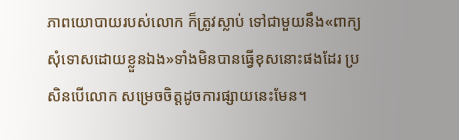ភាពយោបាយរបស់លោក ក៏ត្រូវស្លាប់ ទៅជាមួយនឹង«ពាក្យសុំទោសដោយខ្លួនឯង»ទាំងមិនបានធ្វើខុសនោះផងដែរ ប្រសិនបើលោក សម្រេចចិត្តដូចការផ្សាយនេះមែន។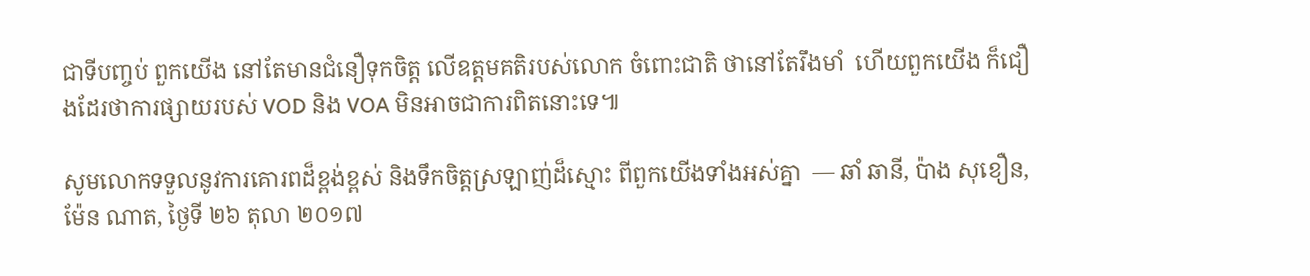ជាទីបញ្ចប់ ពួកយើង នៅតែមានជំនឿទុកចិត្ត លើឧត្តមគតិរបស់លោក ចំពោះជាតិ ថានៅតែរឹងមាំ  ហើយពួកយើង ក៏ជឿងដែរថាការផ្សាយរបស់ VOD និង VOA មិនអាចជាការពិតនោះទេ៕

សូមលោកទទួលនូវការគោរពដ៏ខ្ពង់ខ្ពស់ និងទឹកចិត្តស្រឡាញ់ដ៏ស្មោះ ពីពួកយើងទាំងអស់គ្នា  — ឆាំ ឆានី, ប៉ាង សុខឿន, ម៉ែន ណាត, ថ្ងៃទី ២៦ តុលា ២០១៧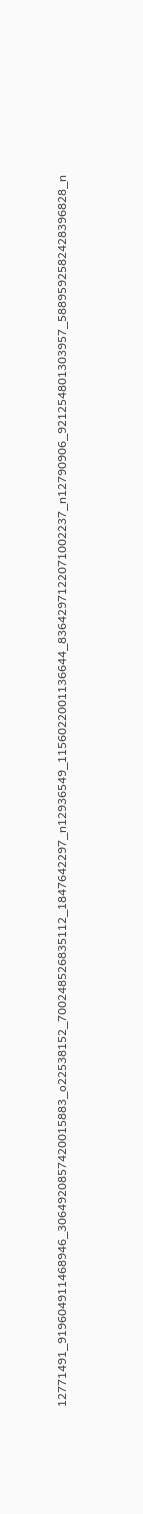12771491_919604911468946_3064920857420015883_o22538152_700248526835112_1847642297_n12936549_1156022001136644_8364297122071002237_n12790906_921254801303957_5889592582428396828_n